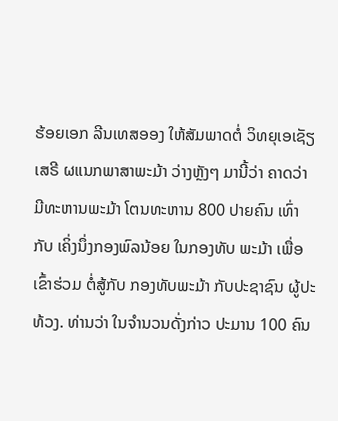ຮ້ອຍເອກ ລີນເທສອອງ ໃຫ້ສັມພາດຕໍ່ ວິທຍຸເອເຊັຽເສຣີ ຜແນກພາສາພະມ້າ ວ່າງຫຼັງໆ ມານີ້ວ່າ ຄາດວ່າ ມີທະຫານພະມ້າ ໂຕນທະຫານ 800 ປາຍຄົນ ເທົ່າກັບ ເຄິ່ງນຶ່ງກອງພົລນ້ອຍ ໃນກອງທັບ ພະມ້າ ເພື່ອເຂົ້າຮ່ວມ ຕໍ່ສູ້ກັບ ກອງທັບພະມ້າ ກັບປະຊາຊົນ ຜູ້ປະທ້ວງ. ທ່ານວ່າ ໃນຈຳນວນດັ່ງກ່າວ ປະມານ 100 ຄົນ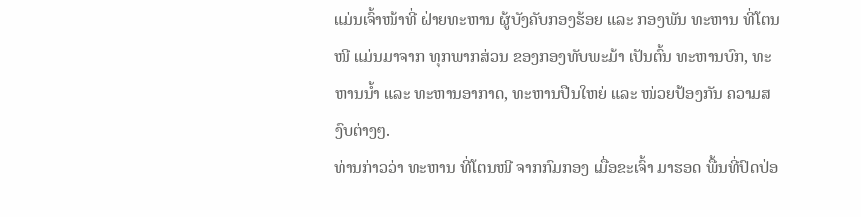ແມ່ນເຈົ້າໜ້າທີ່ ຝ່າຍທະຫານ ຜູ້ບັງຄັບກອງຮ້ອຍ ແລະ ກອງພັນ ທະຫານ ທີ່ໂຕນໜີ ແມ່ນມາຈາກ ທຸກພາກສ່ວນ ຂອງກອງທັບພະມ້າ ເປັນຕົ້ນ ທະຫານບົກ, ທະຫານນ້ຳ ແລະ ທະຫານອາກາດ, ທະຫານປືນໃຫຍ່ ແລະ ໜ່ວຍປ້ອງກັນ ຄວາມສງົບຕ່າງໆ.
ທ່ານກ່າວວ່າ ທະຫານ ທີ່ໂຕນໜີ ຈາກກົມກອງ ເມື່ອຂະເຈົ້າ ມາຮອດ ພື້ນທີ່ປົດປ່ອ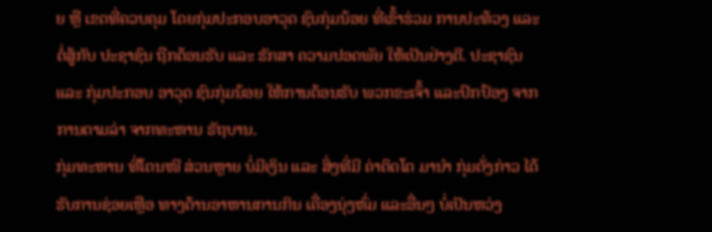ຍ ຫຼື ເຂດທີ່ຄວບຄຸມ ໂດຍກຸ່ມປະກອບອາວຸດ ຊົນກຸ່ມນ້ອຍ ທີ່ເຂົ້າຮ່ວມ ການປະທ້ວງ ແລະ ຕໍ່ສູ້ກັບ ປະຊາຊົນ ຖືກຕ້ອນຮັບ ແລະ ຮັກສາ ຄວາມປອດພັຍ ໃຫ້ເປັນຢ່າງດີ. ປະຊາຊົນ ແລະ ກຸ່ມປະກອບ ອາວຸດ ຊົນກຸ່ມນ້ອຍ ໃຫ້ການຕ້ອນຮັບ ພວກຂະເຈົ້າ ແລະປົກປ້ອງ ຈາກການຕາມລ່າ ຈາກທະຫານ ຣັຖບານ.
ກຸ່ມທະຫານ ທີ່ໂຕນໜີ ສ່ວນຫຼາຍ ບໍ່ມີເງິນ ແລະ ສິ່ງທີ່ມີ ຄ່າຕິດໂຕ ມານຳ ກຸ່ມດັ່ງກ່າວ ໄດ້ຮັບການຊ່ອຍເຫຼືອ ທາງດ້ານອາຫານການກິນ ເຄື່ອງນຸ່ງຫົ່ມ ແລະອື່ນໆ ບໍ່ເປັນຫວ່ງ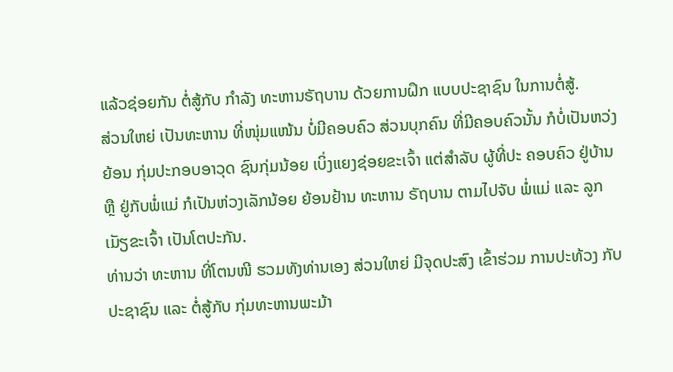ແລ້ວຊ່ອຍກັນ ຕໍ່ສູ້ກັບ ກຳລັງ ທະຫານຣັຖບານ ດ້ວຍການຝຶກ ແບບປະຊາຊົນ ໃນການຕໍ່ສູ້.
ສ່ວນໃຫຍ່ ເປັນທະຫານ ທີ່ໜຸ່ມແໜ້ນ ບໍ່ມີຄອບຄົວ ສ່ວນບຸກຄົນ ທີ່ມີຄອບຄົວນັ້ນ ກໍບໍ່ເປັນຫວ່ງ ຍ້ອນ ກຸ່ມປະກອບອາວຸດ ຊົນກຸ່ມນ້ອຍ ເບິ່ງແຍງຊ່ອຍຂະເຈົ້າ ແຕ່ສຳລັບ ຜູ້ທີ່ປະ ຄອບຄົວ ຢູ່ບ້ານ ຫຼື ຢູ່ກັບພໍ່ແມ່ ກໍເປັນຫ່ວງເລັກນ້ອຍ ຍ້ອນຢ້ານ ທະຫານ ຣັຖບານ ຕາມໄປຈັບ ພໍ່ແມ່ ແລະ ລູກເມັຽຂະເຈົ້າ ເປັນໂຕປະກັນ.
ທ່ານວ່າ ທະຫານ ທີ່ໂຕນໜີ ຮວມທັງທ່ານເອງ ສ່ວນໃຫຍ່ ມີຈຸດປະສົງ ເຂົ້າຮ່ວມ ການປະທ້ວງ ກັບປະຊາຊົນ ແລະ ຕໍ່ສູ້ກັບ ກຸ່ມທະຫານພະມ້າ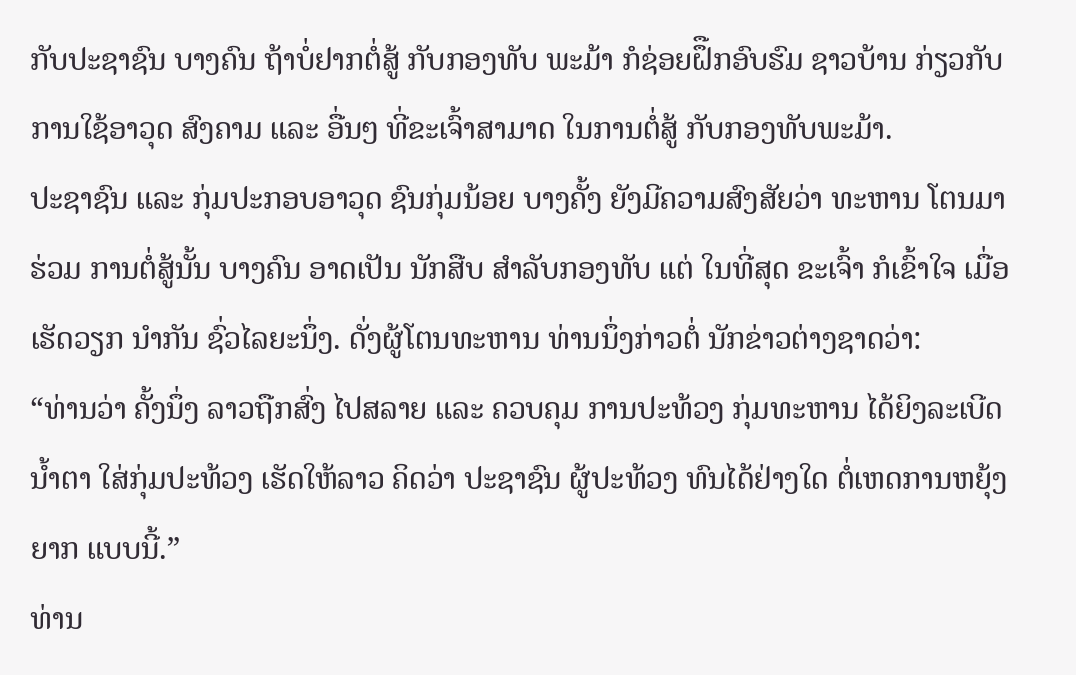ກັບປະຊາຊົນ ບາງຄົນ ຖ້າບໍ່ຢາກຕໍ່ສູ້ ກັບກອງທັບ ພະມ້າ ກໍຊ່ອຍຝຶືກອົບຮົມ ຊາວບ້ານ ກ່ຽວກັບ ການໃຊ້ອາວຸດ ສົງຄາມ ແລະ ອື່ນໆ ທີ່ຂະເຈົ້າສາມາດ ໃນການຕໍ່ສູ້ ກັບກອງທັບພະມ້າ.
ປະຊາຊົນ ແລະ ກຸ່ມປະກອບອາວຸດ ຊົນກຸ່ມນ້ອຍ ບາງຄັ້ງ ຍັງມີຄວາມສົງສັຍວ່າ ທະຫານ ໂຕນມາຮ່ວມ ການຕໍ່ສູ້ນັ້ນ ບາງຄົນ ອາດເປັນ ນັກສືບ ສຳລັບກອງທັບ ແຕ່ ໃນທີ່ສຸດ ຂະເຈົ້າ ກໍເຂົ້າໃຈ ເມື່ອເຮັດວຽກ ນຳກັນ ຊົ່ວໄລຍະນຶ່ງ. ດັ່ງຜູ້ໂຕນທະຫານ ທ່ານນຶ່ງກ່າວຕໍ່ ນັກຂ່າວຕ່າງຊາດວ່າ:
“ທ່ານວ່າ ຄັ້ງນຶ່ງ ລາວຖືກສົ່ງ ໄປສລາຍ ແລະ ຄວບຄຸມ ການປະທ້ວງ ກຸ່ມທະຫານ ໄດ້ຍິງລະເບີດນ້ຳຕາ ໃສ່ກຸ່ມປະທ້ວງ ເຮັດໃຫ້ລາວ ຄິດວ່າ ປະຊາຊົນ ຜູ້ປະທ້ວງ ທົນໄດ້ຢ່າງໃດ ຕໍ່ເຫດການຫຍຸ້ງຍາກ ແບບນີ້.”
ທ່ານ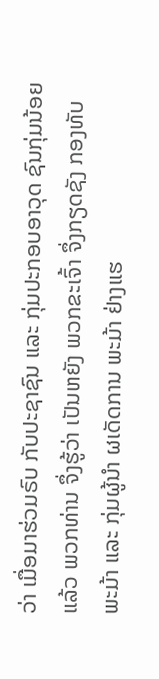ວ່າ ເມື່ອມາຮ່ວມຣົບ ກັບປະຊາຊົນ ແລະ ກຸ່ມປະກອບອາວຸດ ຊົນກຸ່ມນ້ອຍແລ້ວ ພວກທ່ານ ຈຶ່ງຮູ້ວ່າ ເປັນຫຍັງ ພວກຂະເຈົ້າ ຈຶ່ງກຽດຊັງ ກອງທັບພະມ້າ ແລະ ກຸ່ມຜູ້ນຳ ຜເດັດການ ພະມ້າ ຢ່າງແຮ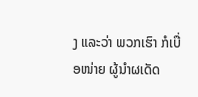ງ ແລະວ່າ ພວກເຮົາ ກໍເບື່ອໜ່າຍ ຜູ້ນຳຜເດັດ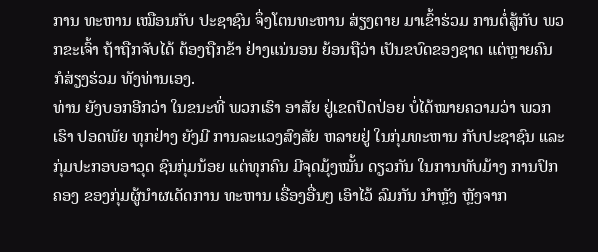ການ ທະຫານ ເໝືອນກັບ ປະຊາຊົນ ຈຶ່ງໂຕນທະຫານ ສ່ຽງຕາຍ ມາເຂົ້າຮ່ວມ ການຕໍ່ສູ້ກັບ ພວກຂະເຈົ້າ ຖ້າຖືກຈັບໄດ້ ຕ້ອງຖືກຂ້າ ຢ່າງແນ່ນອນ ຍ້ອນຖືວ່າ ເປັນຂບົດຂອງຊາດ ແຕ່ຫຼາຍຄົນ ກໍສ່ຽງຮ່ວມ ທັງທ່ານເອງ.
ທ່ານ ຍັງບອກອີກວ່າ ໃນຂນະທີ່ ພວກເຮົາ ອາສັຍ ຢູ່ເຂດປົດປ່ອຍ ບໍ່ໄດ້ໝາຍຄວາມວ່າ ພວກເຮົາ ປອດພັຍ ທຸກຢ່າງ ຍັງມີ ການລະແວງສົງສັຍ ຫລາຍຢູ່ ໃນກຸ່ມທະຫານ ກັບປະຊາຊົນ ແລະ ກຸ່ມປະກອບອາວຸດ ຊົນກຸ່ມນ້ອຍ ແຕ່ທຸກຄົນ ມີຈຸດມຸ້ງໝັ້ນ ດຽວກັນ ໃນການທັບມ້າງ ການປົກຄອງ ຂອງກຸ່ມຜູ້ນຳຜເດັດການ ທະຫານ ເຣື່ອງອື່ນໆ ເອົາໄວ້ ລົມກັນ ນຳຫຼັງ ຫຼັງຈາກ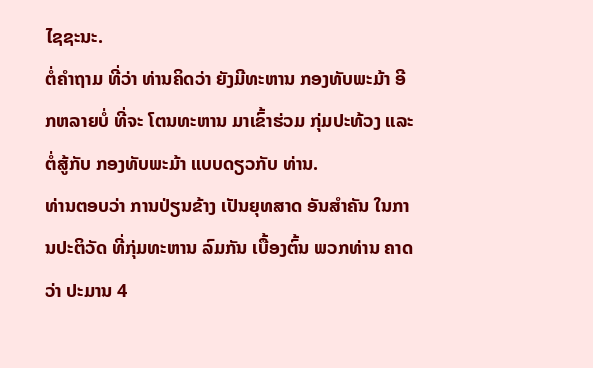ໄຊຊະນະ.
ຕໍ່ຄຳຖາມ ທີ່ວ່າ ທ່ານຄິດວ່າ ຍັງມີທະຫານ ກອງທັບພະມ້າ ອີກຫລາຍບໍ່ ທີ່ຈະ ໂຕນທະຫານ ມາເຂົ້າຮ່ວມ ກຸ່ມປະທ້ວງ ແລະ ຕໍ່ສູ້ກັບ ກອງທັບພະມ້າ ແບບດຽວກັບ ທ່ານ.
ທ່ານຕອບວ່າ ການປ່ຽນຂ້າງ ເປັນຍຸທສາດ ອັນສຳຄັນ ໃນການປະຕິວັດ ທີ່ກຸ່ມທະຫານ ລົມກັນ ເບື້ອງຕົ້ນ ພວກທ່ານ ຄາດວ່າ ປະມານ 4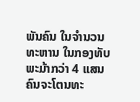ພັນຄົນ ໃນຈຳນວນທະຫານ ໃນກອງທັບພະມ້າກວ່າ 4 ແສນຄົນຈະໂຕນທະ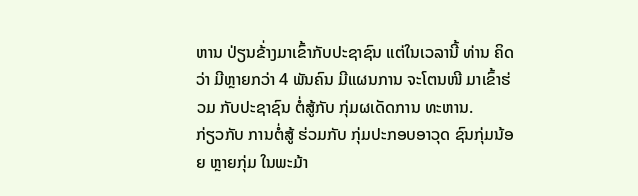ຫານ ປ່ຽນຂ້່າງມາເຂົ້າກັບປະຊາຊົນ ແຕ່ໃນເວລານີ້ ທ່ານ ຄິດວ່າ ມີຫຼາຍກວ່າ 4 ພັນຄົນ ມີແຜນການ ຈະໂຕນໜີ ມາເຂົ້າຮ່ວມ ກັບປະຊາຊົນ ຕໍ່ສູ້ກັບ ກຸ່ມຜເດັດການ ທະຫານ.
ກ່ຽວກັບ ການຕໍ່ສູ້ ຮ່ວມກັບ ກຸ່ມປະກອບອາວຸດ ຊົນກຸ່ມນ້ອຍ ຫຼາຍກຸ່ມ ໃນພະມ້າ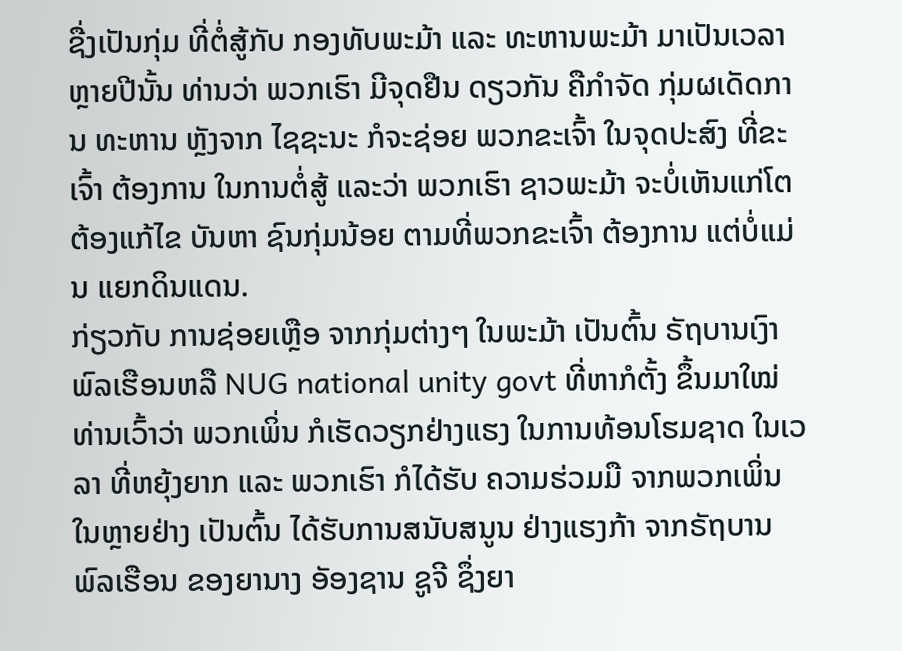ຊື່ງເປັນກຸ່ມ ທີ່ຕໍ່ສູ້ກັບ ກອງທັບພະມ້າ ແລະ ທະຫານພະມ້າ ມາເປັນເວລາ ຫຼາຍປີນັ້ນ ທ່ານວ່າ ພວກເຮົາ ມີຈຸດຢືນ ດຽວກັນ ຄືກຳຈັດ ກຸ່ມຜເດັດການ ທະຫານ ຫຼັງຈາກ ໄຊຊະນະ ກໍຈະຊ່ອຍ ພວກຂະເຈົ້າ ໃນຈຸດປະສົງ ທີ່ຂະເຈົ້າ ຕ້ອງການ ໃນການຕໍ່ສູ້ ແລະວ່າ ພວກເຮົາ ຊາວພະມ້າ ຈະບໍ່ເຫັນແກ່ໂຕ ຕ້ອງແກ້ໄຂ ບັນຫາ ຊົນກຸ່ມນ້ອຍ ຕາມທີ່ພວກຂະເຈົ້າ ຕ້ອງການ ແຕ່ບໍ່ແມ່ນ ແຍກດິນແດນ.
ກ່ຽວກັບ ການຊ່ອຍເຫຼືອ ຈາກກຸ່ມຕ່າງໆ ໃນພະມ້າ ເປັນຕົ້ນ ຣັຖບານເງົາ ພົລເຮືອນຫລື NUG national unity govt ທີ່ຫາກໍຕັ້ງ ຂຶ້ນມາໃໝ່ ທ່ານເວົ້າວ່າ ພວກເພິ່ນ ກໍເຮັດວຽກຢ່າງແຮງ ໃນການທ້ອນໂຮມຊາດ ໃນເວລາ ທີ່ຫຍຸ້ງຍາກ ແລະ ພວກເຮົາ ກໍໄດ້ຮັບ ຄວາມຮ່ວມມື ຈາກພວກເພິ່ນ ໃນຫຼາຍຢ່າງ ເປັນຕົ້ນ ໄດ້ຮັບການສນັບສນູນ ຢ່າງແຮງກ້າ ຈາກຣັຖບານ ພົລເຮືອນ ຂອງຍານາງ ອັອງຊານ ຊູຈີ ຊຶ່ງຍາ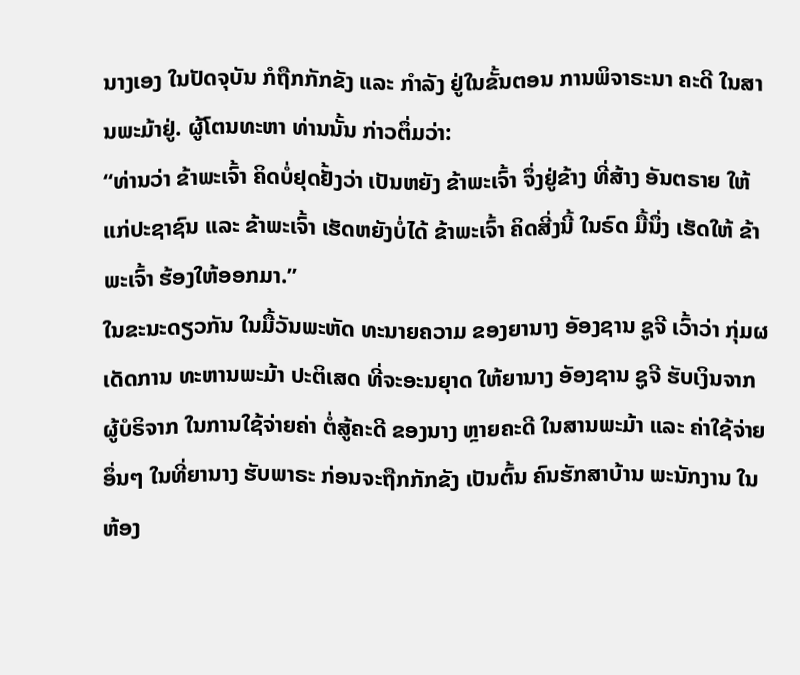ນາງເອງ ໃນປັດຈຸບັນ ກໍຖືກກັກຂັງ ແລະ ກຳລັງ ຢູ່ໃນຂັ້ນຕອນ ການພິຈາຣະນາ ຄະດີ ໃນສານພະມ້າຢູ່. ຜູ້ໂຕນທະຫາ ທ່ານນັ້ນ ກ່າວຕຶ່ມວ່າ:
“ທ່ານວ່າ ຂ້າພະເຈົ້າ ຄິດບໍ່ຢຸດຢັ້ງວ່າ ເປັນຫຍັງ ຂ້າພະເຈົ້າ ຈຶ່ງຢູ່ຂ້າງ ທີ່ສ້າງ ອັນຕຣາຍ ໃຫ້ແກ່ປະຊາຊົນ ແລະ ຂ້າພະເຈົ້າ ເຮັດຫຍັງບໍ່ໄດ້ ຂ້າພະເຈົ້າ ຄິດສີ່ງນີ້ ໃນຣົດ ມື້ນຶ່ງ ເຮັດໃຫ້ ຂ້າພະເຈົ້າ ຮ້ອງໃຫ້ອອກມາ.”
ໃນຂະນະດຽວກັນ ໃນມື້ວັນພະຫັດ ທະນາຍຄວາມ ຂອງຍານາງ ອັອງຊານ ຊູຈີ ເວົ້າວ່າ ກຸ່ມຜ ເດັດການ ທະຫານພະມ້າ ປະຕິເສດ ທີ່ຈະອະນຍຸາດ ໃຫ້ຍານາງ ອັອງຊານ ຊູຈີ ຮັບເງິນຈາກ ຜູ້ບໍຣິຈາກ ໃນການໃຊ້ຈ່າຍຄ່າ ຕໍ່ສູ້ຄະດີ ຂອງນາງ ຫຼາຍຄະດີ ໃນສານພະມ້າ ແລະ ຄ່າໃຊ້ຈ່າຍ ອຶ່ນໆ ໃນທີ່ຍານາງ ຮັບພາຣະ ກ່ອນຈະຖືກກັກຂັງ ເປັນຕົ້ນ ຄົນຮັກສາບ້ານ ພະນັກງານ ໃນຫ້ອງ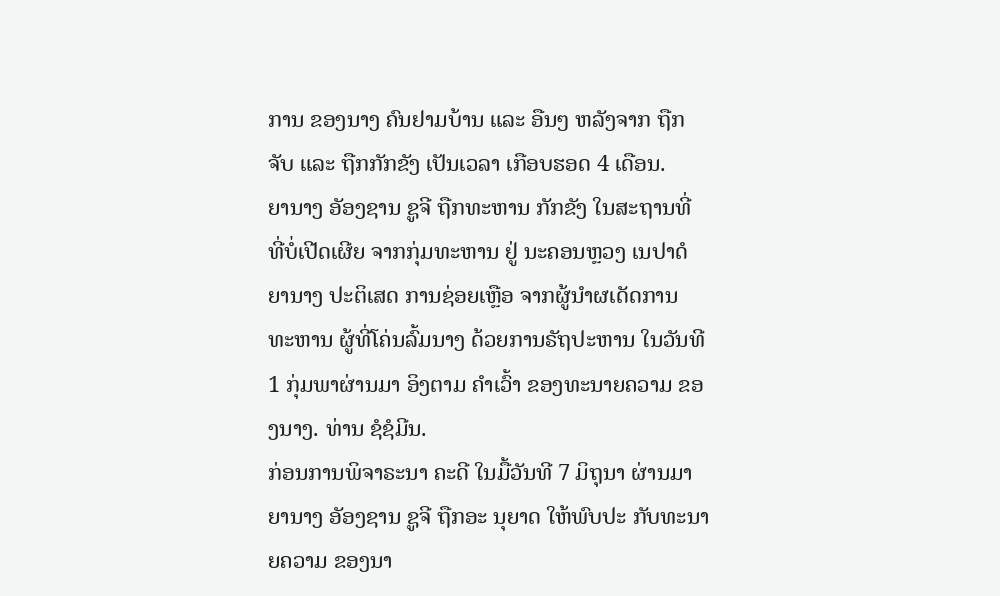ການ ຂອງນາງ ຄົນຢາມບ້ານ ແລະ ອືນໆ ຫລັງຈາກ ຖືກຈັບ ແລະ ຖືກກັກຂັງ ເປັນເວລາ ເກືອບຮອດ 4 ເດືອນ.
ຍານາງ ອັອງຊານ ຊູຈີ ຖືກທະຫານ ກັກຂັງ ໃນສະຖານທີ່ ທີ່ບໍ່ເປີດເຜີຍ ຈາກກຸ່ມທະຫານ ຢູ່ ນະຄອນຫຼວງ ເນປາດໍ ຍານາງ ປະຕິເສດ ການຊ່ອຍເຫຼືອ ຈາກຜູ້ນຳຜເດັດການ ທະຫານ ຜູ້ທີ່ໂຄ່ນລົ້ມນາງ ດ້ວຍການຣັຖປະຫານ ໃນວັນທີ 1 ກຸ່ມພາຜ່ານມາ ອິງຕາມ ຄຳເວົ້າ ຂອງທະນາຍຄວາມ ຂອງນາງ. ທ່ານ ຊໍຊໍມີນ.
ກ່ອນການພິຈາຣະນາ ຄະດີ ໃນມື້ວັນທີ 7 ມິຖຸນາ ຜ່ານມາ ຍານາງ ອັອງຊານ ຊູຈີ ຖືກອະ ນຸຍາດ ໃຫ້ພົບປະ ກັບທະນາຍຄວາມ ຂອງນາ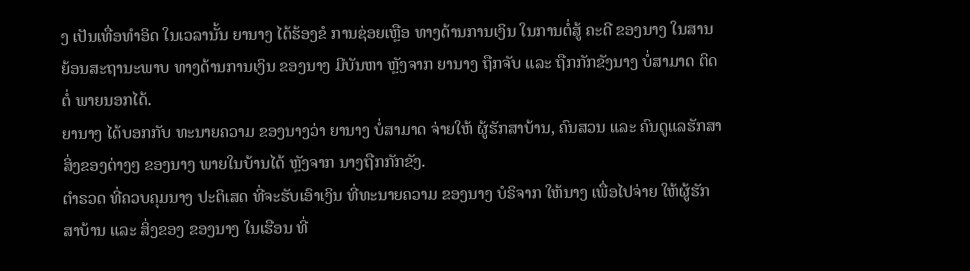ງ ເປັນເທື່ອທຳອິດ ໃນເວລານັ້ນ ຍານາງ ໄດ້ຮ້ອງຂໍ ການຊ່ອຍເຫຼືອ ທາງດ້ານການເງິນ ໃນການຕໍ່ສູ້ ຄະດີ ຂອງນາງ ໃນສານ ຍ້ອນສະຖານະພາບ ທາງດ້ານການເງິນ ຂອງນາງ ມີບັນຫາ ຫຼັງຈາກ ຍານາງ ຖືກຈັບ ແລະ ຖືກກັກຂັງນາງ ບໍ່ສາມາດ ຕິດຕໍ່ ພາຍນອກໄດ້.
ຍານາງ ໄດ້ບອກກັບ ທະນາຍຄວາມ ຂອງນາງວ່າ ຍານາງ ບໍ່ສາມາດ ຈ່າຍໃຫ້ ຜູ້ຮັກສາບ້ານ, ຄົນສວນ ແລະ ຄົນດູແລຮັກສາ ສິ່ງຂອງຕ່າງໆ ຂອງນາງ ພາຍໃນບ້ານໄດ້ ຫຼັງຈາກ ນາງຖືກກັກຂັງ.
ຕຳຣວດ ທີ່ຄວບຄຸມນາງ ປະຕິເສດ ທີ່ຈະຮັບເອົາເງິນ ທີ່ທະນາຍຄວາມ ຂອງນາງ ບໍຣິຈາກ ໃຫ້ນາງ ເພື່ອໄປຈ່າຍ ໃຫ້ຜູ້ຮັກສາບ້ານ ແລະ ສິ່ງຂອງ ຂອງນາງ ໃນເຮືອນ ທີ່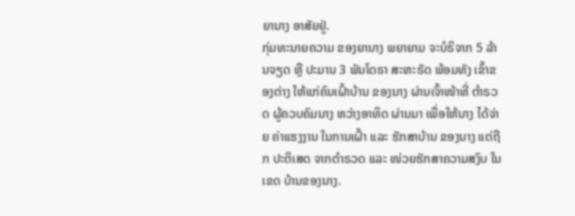ຍານາງ ອາສັຍຢູ່.
ກຸ່ມທະນາຍຄວາມ ຂອງຍານາງ ພຍາຍາມ ຈະບໍຣິຈາກ 5 ລ້ານຈຽດ ຫຼື ປະມານ 3 ພັນໂດຣາ ສະຫະຣັດ ພ້ອມທັງ ເຂົ້າຂອງຕ່າງ ໃຫ້ແກ່ຄົນເຝົ້າບ້ານ ຂອງນາງ ຜ່ານເຈົ້າໜ້າທີ່ ຕຳຣວດ ຜູ້ຄວບຄົມນາງ ຫວ່າງອາທິດ ຜ່ານມາ ເພື່ອໃຫ້ນາງ ໄດ້ຈ່າຍ ຄ່າແຮງງານ ໃນການເຝົ້າ ແລະ ຮັກສາບ້ານ ຂອງນາງ ແຕ່ຖືກ ປະຕິເສດ ຈາກຕຳຣວດ ແລະ ໜ່ວຍຮັກສາຄວາມສງົບ ໃນເຂດ ບ້ານຂອງນາງ.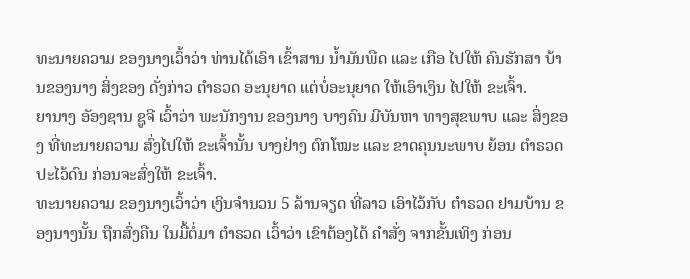ທະນາຍຄວາມ ຂອງນາງເວົ້າວ່າ ທ່ານໄດ້ເອົາ ເຂົ້າສານ ນ້ຳມັນພືດ ແລະ ເກືອ ໄປໃຫ້ ຄົນຮັກສາ ບ້ານຂອງນາງ ສິ່ງຂອງ ດັ່ງກ່າວ ຕຳຣວດ ອະນຸຍາດ ແຕ່ບໍ່ອະນຸຍາດ ໃຫ້ເອົາເງິນ ໄປໃຫ້ ຂະເຈົ້າ.
ຍານາງ ອັອງຊານ ຊູຈີ ເວົ້າວ່າ ພະນັກງານ ຂອງນາງ ບາງຄົນ ມີບັນຫາ ທາງສຸຂພາບ ແລະ ສິ່ງຂອງ ທີ່ທະນາຍຄວາມ ສົ່ງໄປໃຫ້ ຂະເຈົ້ານັ້ນ ບາງຢ່າງ ຕົກໂໝະ ແລະ ຂາດຄຸນນະພາບ ຍ້ອນ ຕຳຣວດ ປະໄວ້ດົນ ກ່ອນຈະສົ່ງໃຫ້ ຂະເຈົ້າ.
ທະນາຍຄວາມ ຂອງນາງເວົ້າວ່າ ເງິນຈຳນວນ 5 ລ້ານຈຽດ ທີ່ລາວ ເອົາໄວ້ກັບ ຕຳຣວດ ຢາມບ້ານ ຂອງນາງນັ້ນ ຖືກສົ່ງຄືນ ໃນມື້ຕໍ່ມາ ຕຳຣວດ ເວົ້າວ່າ ເຂົາຕ້ອງໄດ້ ຄຳສັ່ງ ຈາກຂັ້ນເທິງ ກ່ອນ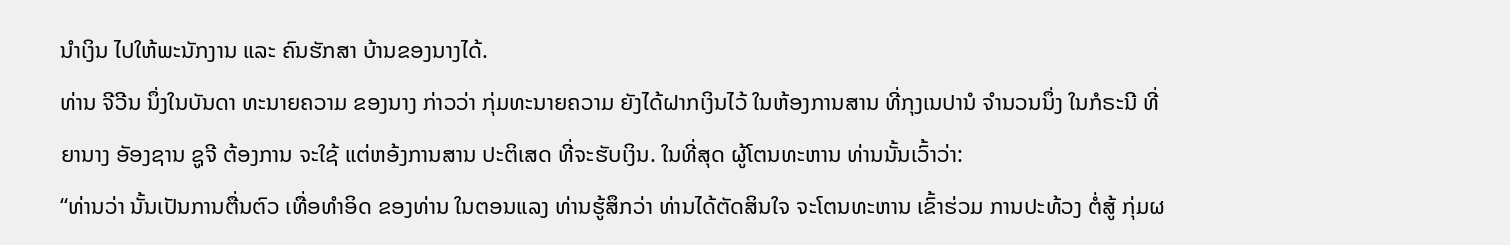ນຳເງິນ ໄປໃຫ້ພະນັກງານ ແລະ ຄົນຮັກສາ ບ້ານຂອງນາງໄດ້.
ທ່ານ ຈີວີນ ນຶ່ງໃນບັນດາ ທະນາຍຄວາມ ຂອງນາງ ກ່າວວ່າ ກຸ່ມທະນາຍຄວາມ ຍັງໄດ້ຝາກເງິນໄວ້ ໃນຫ້ອງການສານ ທີ່ກຸງເນປານໍ ຈຳນວນນຶ່ງ ໃນກໍຣະນີ ທີ່ຍານາງ ອັອງຊານ ຊູຈີ ຕ້ອງການ ຈະໃຊ້ ແຕ່ຫອ້ງການສານ ປະຕິເສດ ທີ່ຈະຮັບເງິນ. ໃນທີ່ສຸດ ຜູ້ໂຕນທະຫານ ທ່ານນັ້ນເວົ້າວ່າ:
“ທ່ານວ່າ ນັ້ນເປັນການຕື່ນຕົວ ເທື່ອທຳອິດ ຂອງທ່ານ ໃນຕອນແລງ ທ່ານຮູ້ສຶກວ່າ ທ່ານໄດ້ຕັດສິນໃຈ ຈະໂຕນທະຫານ ເຂົ້າຮ່ວມ ການປະທ້ວງ ຕໍ່ສູ້ ກຸ່ມຜ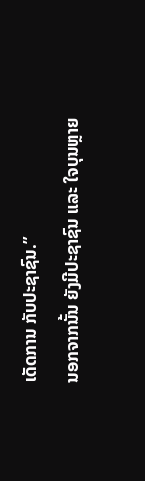ເດັດການ ກັບປະຊາຊົນ.”
ນອກຈາກນັ້ນ ຍັງມີປະຊາຊົນ ແລະ ໃຈບຸນຫຼາຍ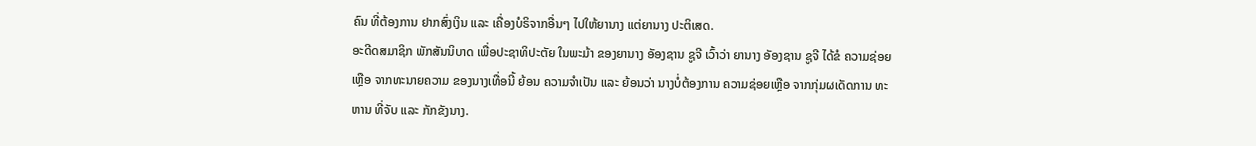ຄົນ ທີ່ຕ້ອງການ ຢາກສົ່ງເງິນ ແລະ ເຄື່ອງບໍຣິຈາກອື່ນໆ ໄປໃຫ້ຍານາງ ແຕ່ຍານາງ ປະຕິເສດ.
ອະດີດສມາຊິກ ພັກສັນນິບາດ ເພື່ອປະຊາທິປະຕັຍ ໃນພະມ້າ ຂອງຍານາງ ອັອງຊານ ຊູຈີ ເວົ້າວ່າ ຍານາງ ອັອງຊານ ຊູຈີ ໄດ້ຂໍ ຄວາມຊ່ອຍເຫຼືອ ຈາກທະນາຍຄວາມ ຂອງນາງເທື່ອນີ້ ຍ້ອນ ຄວາມຈຳເປັນ ແລະ ຍ້ອນວ່າ ນາງບໍ່ຕ້ອງການ ຄວາມຊ່ອຍເຫຼືອ ຈາກກຸ່ມຜເດັດການ ທະຫານ ທີ່ຈັບ ແລະ ກັກຂັງນາງ.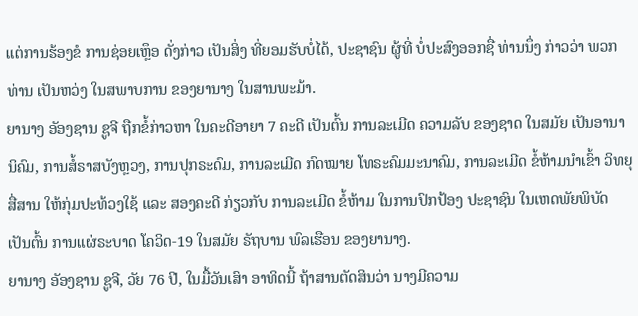ແຕ່ການຮ້ອງຂໍ ການຊ່ອຍເຫຼຶອ ດັ່ງກ່າວ ເປັນສິ່ງ ທີ່ຍອມຮັບບໍ່ໄດ້, ປະຊາຊົນ ຜູ້ທີ່ ບໍ່ປະສົງອອກຊື່ ທ່ານນຶ່ງ ກ່າວວ່າ ພວກທ່ານ ເປັນຫວ່ງ ໃນສພາບການ ຂອງຍານາງ ໃນສານພະມ້າ.
ຍານາງ ອັອງຊານ ຊູຈີ ຖືກຂໍ້ກ່າວຫາ ໃນຄະດີອາຍາ 7 ຄະດີ ເປັນຕົ້ນ ການລະເມີດ ຄວາມລັບ ຂອງຊາດ ໃນສມັຍ ເປັນອານານິຄົມ, ການສໍ້ຣາສບັງຫຼວງ, ການປຸກຣະດົມ, ການລະເມີດ ກົດໝາຍ ໂທຣະຄົມມະນາຄົມ, ການລະເມີດ ຂໍ້ຫ້າມນຳເຂົ້າ ວິທຍຸສື່ສານ ໃຫ້ກຸ່ມປະທ້ວງໃຊ້ ແລະ ສອງຄະດີ ກ່ຽວກັບ ການລະເມີດ ຂໍ້ຫ້າມ ໃນການປົກປ້ອງ ປະຊາຊົນ ໃນເຫດພັຍພິບັດ ເປັນຕົ້ນ ການແຜ່ຣະບາດ ໂຄວິດ-19 ໃນສມັຍ ຣັຖບານ ພົລເຮືອນ ຂອງຍານາງ.
ຍານາງ ອັອງຊານ ຊູຈີ, ວັຍ 76 ປີ, ໃນມື້ວັນເສົາ ອາທິດນີ້ ຖ້າສານຕັດສິນວ່າ ນາງມີຄວາມ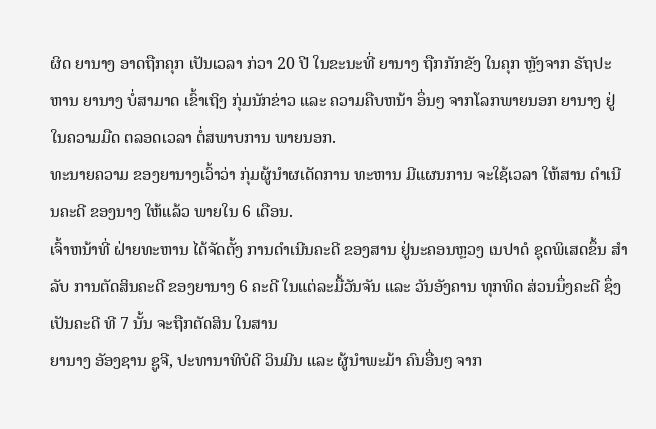ຜິດ ຍານາງ ອາດຖືກຄຸກ ເປັນເວລາ ກ່ວາ 20 ປີ ໃນຂະນະທີ່ ຍານາງ ຖືກກັກຂັງ ໃນຄຸກ ຫຼັງຈາກ ຣັຖປະຫານ ຍານາງ ບໍ່ສາມາດ ເຂົ້າເຖິງ ກຸ່ມນັກຂ່າວ ແລະ ຄວາມຄືບຫນ້າ ອຶ່ນໆ ຈາກໂລກພາຍນອກ ຍານາງ ຢູ່ໃນຄວາມມືດ ຕລອດເວລາ ຕໍ່ສພາບການ ພາຍນອກ.
ທະນາຍຄວາມ ຂອງຍານາງເວົ້າວ່າ ກຸ່ມຜູ້ນຳຜເດັດການ ທະຫານ ມີແຜນການ ຈະໃຊ້ເວລາ ໃຫ້ສານ ດຳເນີນຄະດີ ຂອງນາງ ໃຫ້ແລ້ວ ພາຍໃນ 6 ເດືອນ.
ເຈົ້າຫນ້າທີ່ ຝ່າຍທະຫານ ໄດ້ຈັດຕັ້ງ ການດຳເນີນຄະດີ ຂອງສານ ຢູ່ນະຄອນຫຼວງ ເນປາດໍ ຊຸດພິເສດຂຶ້ນ ສຳລັບ ການຕັດສິນຄະດີ ຂອງຍານາງ 6 ຄະດີ ໃນແຕ່ລະມື້ວັນຈັນ ແລະ ວັນອັງຄານ ທຸກທິດ ສ່ວນນຶ່ງຄະດີ ຊຶ່ງເປັນຄະດີ ທີ 7 ນັ້ນ ຈະຖືກຕັດສິນ ໃນສານ
ຍານາງ ອັອງຊານ ຊູຈີ, ປະທານາທິບໍດີ ວິນມີນ ແລະ ຜູ້ນຳພະມ້າ ຄົນອື່ນໆ ຈາກ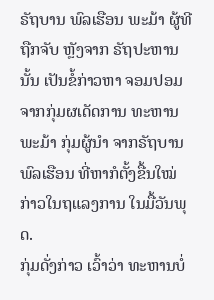ຣັຖບານ ພົລເຮືອນ ພະມ້າ ຜູ້ທີຖືກຈັບ ຫຼັງຈາກ ຣັຖປະຫານນັ້ນ ເປັນຂໍ້ກ່າວຫາ ຈອມປອມ ຈາກກຸ່ມຜເດັດການ ທະຫານພະມ້າ ກຸ່ມຜູ້ນຳ ຈາກຣັຖບານ ພົລເຮືອນ ທີ່ຫາກໍຕັ້ງຂື້ນໃໝ່ ກ່າວໃນຖແລງການ ໃນມື້ວັນພຸດ.
ກຸ່ມດັ່ງກ່າວ ເວົ້າວ່າ ທະຫານບໍ່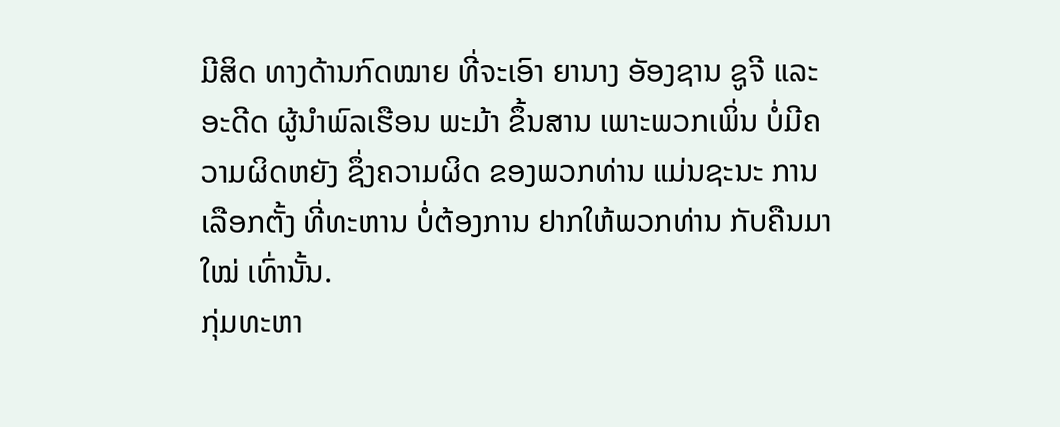ມີສິດ ທາງດ້ານກົດໝາຍ ທີ່ຈະເອົາ ຍານາງ ອັອງຊານ ຊູຈີ ແລະ ອະດີດ ຜູ້ນຳພົລເຮືອນ ພະມ້າ ຂຶ້ນສານ ເພາະພວກເພິ່ນ ບໍ່ມີຄວາມຜິດຫຍັງ ຊຶ່ງຄວາມຜິດ ຂອງພວກທ່ານ ແມ່ນຊະນະ ການເລືອກຕັ້ງ ທີ່ທະຫານ ບໍ່ຕ້ອງການ ຢາກໃຫ້ພວກທ່ານ ກັບຄືນມາ ໃໝ່ ເທົ່ານັ້ນ.
ກຸ່ມທະຫາ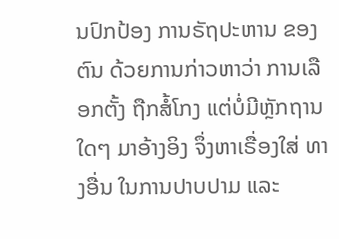ນປົກປ້ອງ ການຣັຖປະຫານ ຂອງຕົນ ດ້ວຍການກ່າວຫາວ່າ ການເລືອກຕັ້ງ ຖືກສໍ້ໂກງ ແຕ່ບໍ່ມີຫຼັກຖານ ໃດໆ ມາອ້າງອິງ ຈຶ່ງຫາເຣື່ອງໃສ່ ທາງອື່ນ ໃນການປາບປາມ ແລະ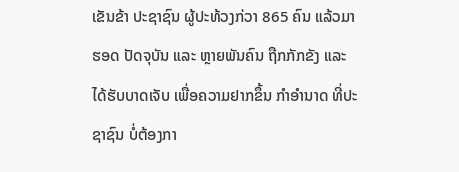ເຂັນຂ້າ ປະຊາຊົນ ຜູ້ປະທ້ວງກ່ວາ 865 ຄົນ ແລ້ວມາຮອດ ປັດຈຸບັນ ແລະ ຫຼາຍພັນຄົນ ຖືກກັກຂັງ ແລະ ໄດ້ຮັບບາດເຈັບ ເພື່ອຄວາມຢາກຂຶ້ນ ກຳອຳນາດ ທີ່ປະຊາຊົນ ບໍ່ຕ້ອງກາ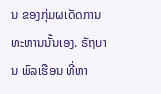ນ ຂອງກຸ່ມຜເດັດການ ທະຫານນັ້ນເອງ. ຣັຖບານ ພົລເຮືອນ ທີ່ຫາ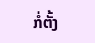ກໍ່ຕັ້ງ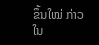ຂຶ້ນໃໝ່ ກ່າວໃນ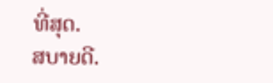ທີ່ສຸດ.
ສບາຍດີ.